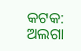କଟକ: ଅଲଗା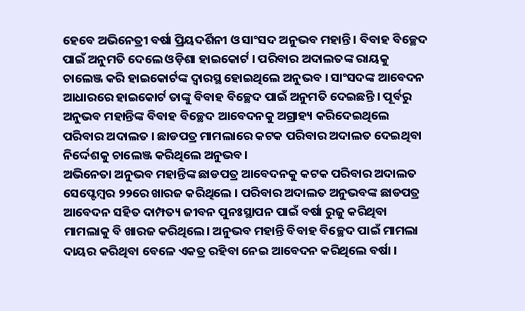ହେବେ ଅଭିନେତ୍ରୀ ବର୍ଷା ପ୍ରିୟଦର୍ଶିନୀ ଓ ସାଂସଦ ଅନୁଭବ ମହାନ୍ତି । ବିବାହ ବିଚ୍ଛେଦ ପାଇଁ ଅନୁମତି ଦେଲେ ଓଡ଼ିଶା ହାଇକୋର୍ଟ । ପରିବାର ଅଦାଲତଙ୍କ ରାୟକୁ ଚାଲେଞ୍ଜ କରି ହାଇକୋର୍ଟଙ୍କ ଦ୍ବାରସ୍ଥ ହୋଇଥିଲେ ଅନୁଭବ । ସାଂସଦଙ୍କ ଆବେଦନ ଆଧାରରେ ହାଇକୋର୍ଟ ତାଙ୍କୁ ବିବାହ ବିଚ୍ଛେଦ ପାଇଁ ଅନୁମତି ଦେଇଛନ୍ତି । ପୂର୍ବରୁ ଅନୁଭବ ମହାନ୍ତିଙ୍କ ବିବାହ ବିଚ୍ଛେଦ ଆବେଦନକୁ ଅଗ୍ରାହ୍ୟ କରିଦେଇଥିଲେ ପରିବାର ଅଦାଲତ । ଛାଡପତ୍ର ମାମଲାରେ କଟକ ପରିବାର ଅଦାଲତ ଦେଇଥିବା ନିର୍ଦ୍ଦେଶକୁ ଚାଲେଞ୍ଜ କରିଥିଲେ ଅନୁଭବ।
ଅଭିନେତା ଅନୁଭବ ମହାନ୍ତିଙ୍କ ଛାଡପତ୍ର ଆବେଦନକୁ କଟକ ପରିବାର ଅଦାଲତ ସେପ୍ଟେମ୍ବର ୨୨ରେ ଖାରଜ କରିଥିଲେ । ପରିବାର ଅଦାଲତ ଅନୁଭବଙ୍କ ଛାଡପତ୍ର ଆବେଦନ ସହିତ ଦାମ୍ପତ୍ୟ ଜୀବନ ପୁନଃସ୍ଥାପନ ପାଇଁ ବର୍ଷା ରୁଜୁ କରିଥିବା ମାମଲାକୁ ବି ଖାରଜ କରିଥିଲେ। ଅନୁଭବ ମହାନ୍ତି ବିବାହ ବିଚ୍ଛେଦ ପାଇଁ ମାମଲା ଦାୟର କରିଥିବା ବେଳେ ଏକତ୍ର ରହିବା ନେଇ ଆବେଦନ କରିଥିଲେ ବର୍ଷା ।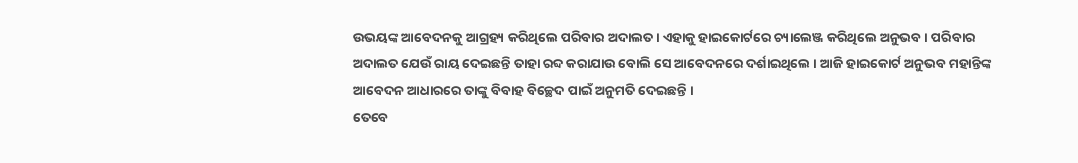ଉଭୟଙ୍କ ଆବେଦନକୁ ଆଗ୍ରହ୍ୟ କରିଥିଲେ ପରିବାର ଅଦାଲତ । ଏହାକୁ ହାଇକୋର୍ଟରେ ଚ୍ୟାଲେଞ୍ଜ କରିଥିଲେ ଅନୁଭବ । ପରିବାର ଅଦାଲତ ଯେଉଁ ରାୟ ଦେଇଛନ୍ତି ତାହା ରବ୍ଦ କରାଯାଉ ବୋଲି ସେ ଆବେଦନରେ ଦର୍ଶାଇଥିଲେ । ଆଜି ହାଇକୋର୍ଟ ଅନୁଭବ ମହାନ୍ତିଙ୍କ ଆବେଦନ ଆଧାରରେ ତାଙ୍କୁ ବିବାହ ବିଚ୍ଛେଦ ପାଇଁ ଅନୁମତି ଦେଇଛନ୍ତି ।
ତେବେ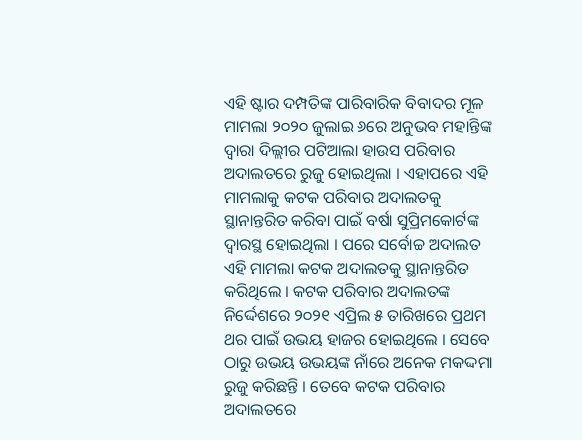ଏହି ଷ୍ଟାର ଦମ୍ପତିଙ୍କ ପାରିବାରିକ ବିବାଦର ମୂଳ ମାମଲା ୨୦୨୦ ଜୁଲାଇ ୬ରେ ଅନୁଭବ ମହାନ୍ତିଙ୍କ ଦ୍ବାରା ଦିଲ୍ଲୀର ପଟିଆଲା ହାଉସ ପରିବାର ଅଦାଲତରେ ରୁଜୁ ହୋଇଥିଲା । ଏହାପରେ ଏହି ମାମଲାକୁ କଟକ ପରିବାର ଅଦାଲତକୁ ସ୍ଥାନାନ୍ତରିତ କରିବା ପାଇଁ ବର୍ଷା ସୁପ୍ରିମକୋର୍ଟଙ୍କ ଦ୍ବାରସ୍ଥ ହୋଇଥିଲା । ପରେ ସର୍ବୋଚ୍ଚ ଅଦାଲତ ଏହି ମାମଲା କଟକ ଅଦାଲତକୁ ସ୍ଥାନାନ୍ତରିତ କରିଥିଲେ । କଟକ ପରିବାର ଅଦାଲତଙ୍କ ନିର୍ଦ୍ଦେଶରେ ୨୦୨୧ ଏପ୍ରିଲ ୫ ତାରିଖରେ ପ୍ରଥମ ଥର ପାଇଁ ଉଭୟ ହାଜର ହୋଇଥିଲେ । ସେବେ ଠାରୁ ଉଭୟ ଉଭୟଙ୍କ ନାଁରେ ଅନେକ ମକଦ୍ଦମା ରୁଜୁ କରିଛନ୍ତି । ତେବେ କଟକ ପରିବାର ଅଦାଲତରେ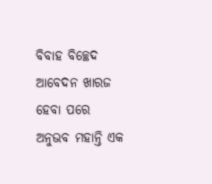ବିବାହ ବିଚ୍ଛେଦ ଆବେଦନ ଖାରଜ ହେବା ପରେ ଅନୁଭବ ମହାନ୍ତି ଏକ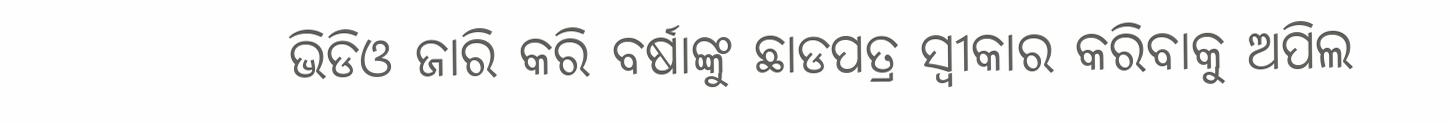ଭିଡିଓ ଜାରି କରି ବର୍ଷାଙ୍କୁ ଛାଡପତ୍ର ସ୍ବୀକାର କରିବାକୁ ଅପିଲ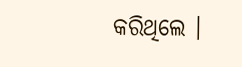କରିଥିଲେ ।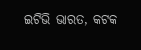ଇଟିଭି ଭାରତ, କଟକ